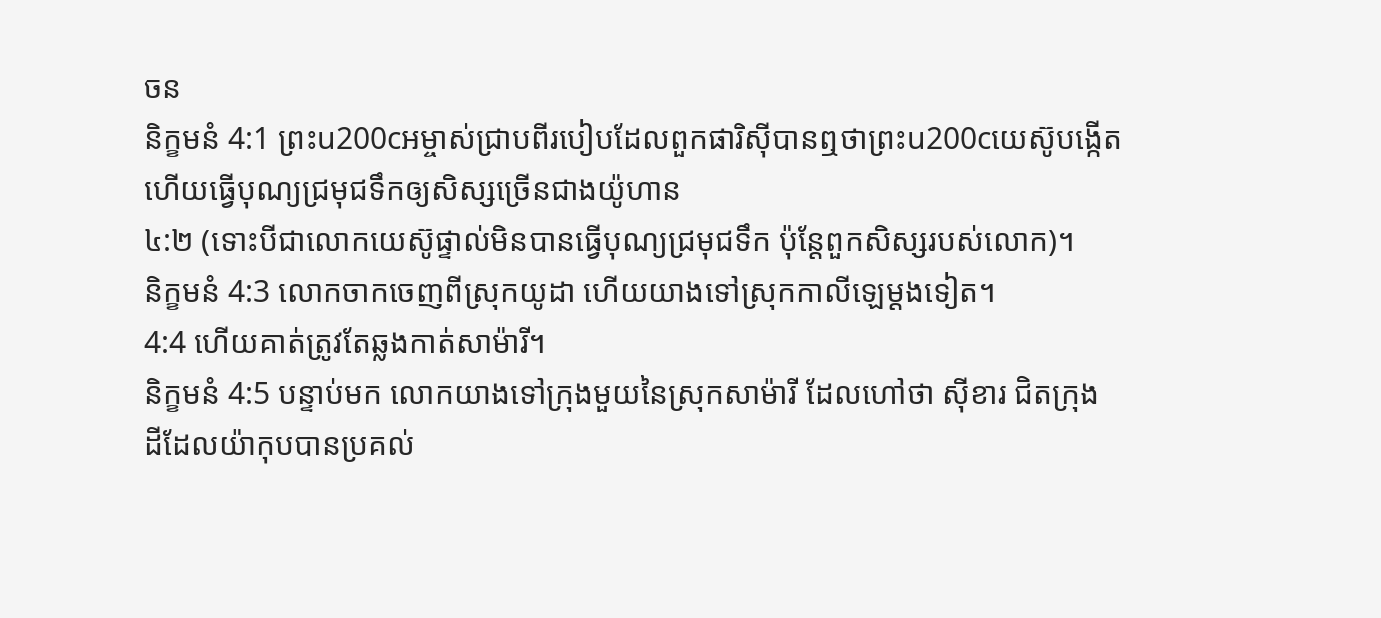ចន
និក្ខមនំ 4:1 ព្រះu200cអម្ចាស់ជ្រាបពីរបៀបដែលពួកផារិស៊ីបានឮថាព្រះu200cយេស៊ូបង្កើត
ហើយធ្វើបុណ្យជ្រមុជទឹកឲ្យសិស្សច្រើនជាងយ៉ូហាន
៤:២ (ទោះបីជាលោកយេស៊ូផ្ទាល់មិនបានធ្វើបុណ្យជ្រមុជទឹក ប៉ុន្តែពួកសិស្សរបស់លោក)។
និក្ខមនំ 4:3 លោកចាកចេញពីស្រុកយូដា ហើយយាងទៅស្រុកកាលីឡេម្ដងទៀត។
4:4 ហើយគាត់ត្រូវតែឆ្លងកាត់សាម៉ារី។
និក្ខមនំ 4:5 បន្ទាប់មក លោកយាងទៅក្រុងមួយនៃស្រុកសាម៉ារី ដែលហៅថា ស៊ីខារ ជិតក្រុង
ដីដែលយ៉ាកុបបានប្រគល់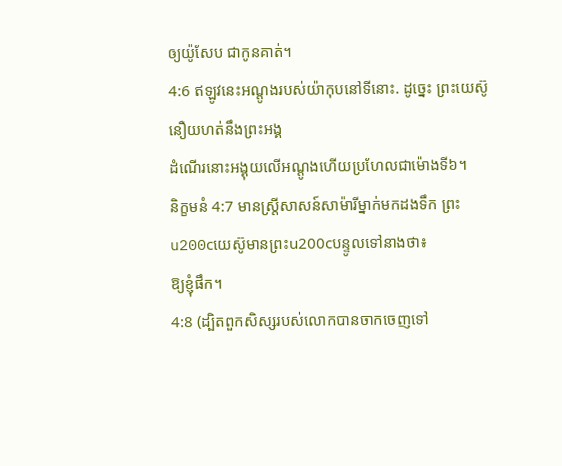ឲ្យយ៉ូសែប ជាកូនគាត់។
4:6 ឥឡូវនេះអណ្ដូងរបស់យ៉ាកុបនៅទីនោះ. ដូច្នេះ ព្រះយេស៊ូនឿយហត់នឹងព្រះអង្គ
ដំណើរនោះអង្គុយលើអណ្ដូងហើយប្រហែលជាម៉ោងទី៦។
និក្ខមនំ 4:7 មានស្ត្រីសាសន៍សាម៉ារីម្នាក់មកដងទឹក ព្រះu200cយេស៊ូមានព្រះu200cបន្ទូលទៅនាងថា៖
ឱ្យខ្ញុំផឹក។
4:8 (ដ្បិតពួកសិស្សរបស់លោកបានចាកចេញទៅ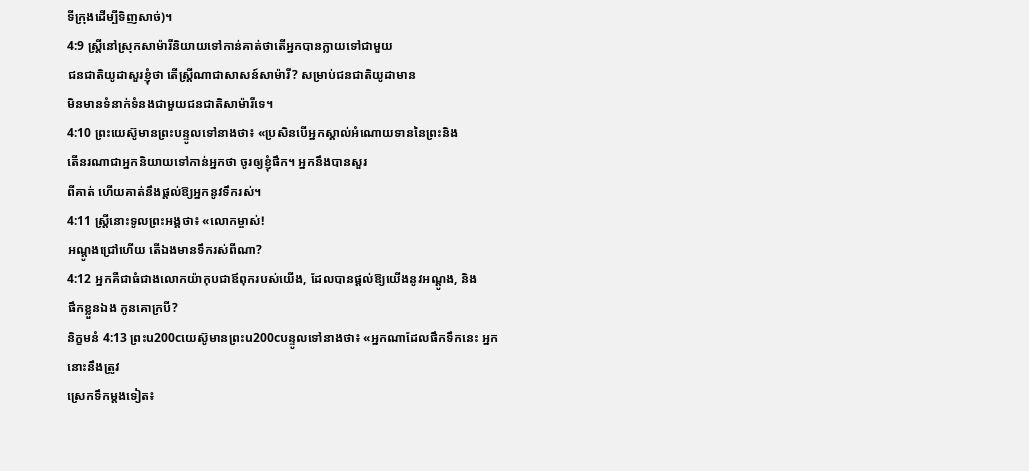ទីក្រុងដើម្បីទិញសាច់)។
4:9 ស្ត្រីនៅស្រុកសាម៉ារីនិយាយទៅកាន់គាត់ថាតើអ្នកបានក្លាយទៅជាមួយ
ជនជាតិយូដាសួរខ្ញុំថា តើស្ត្រីណាជាសាសន៍សាម៉ារី? សម្រាប់ជនជាតិយូដាមាន
មិនមានទំនាក់ទំនងជាមួយជនជាតិសាម៉ារីទេ។
4:10 ព្រះយេស៊ូមានព្រះបន្ទូលទៅនាងថា៖ «ប្រសិនបើអ្នកស្គាល់អំណោយទាននៃព្រះនិង
តើនរណាជាអ្នកនិយាយទៅកាន់អ្នកថា ចូរឲ្យខ្ញុំផឹក។ អ្នកនឹងបានសួរ
ពីគាត់ ហើយគាត់នឹងផ្តល់ឱ្យអ្នកនូវទឹករស់។
4:11 ស្ត្រីនោះទូលព្រះអង្គថា៖ «លោកម្ចាស់!
អណ្ដូងជ្រៅហើយ តើឯងមានទឹករស់ពីណា?
4:12 អ្នកគឺជាធំជាងលោកយ៉ាកុបជាឪពុករបស់យើង, ដែលបានផ្តល់ឱ្យយើងនូវអណ្ដូង, និង
ផឹកខ្លួនឯង កូនគោក្របី?
និក្ខមនំ 4:13 ព្រះu200cយេស៊ូមានព្រះu200cបន្ទូលទៅនាងថា៖ «អ្នកណាដែលផឹកទឹកនេះ អ្នកនោះនឹងត្រូវ
ស្រេកទឹកម្តងទៀត៖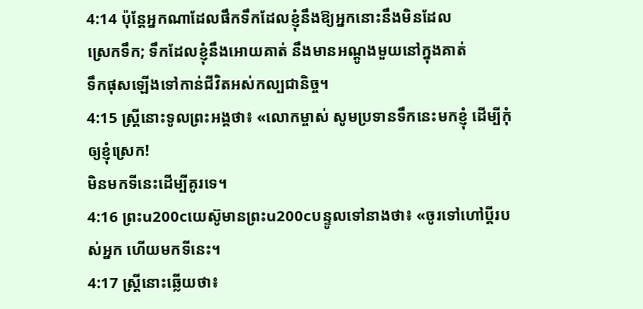4:14 ប៉ុន្តែអ្នកណាដែលផឹកទឹកដែលខ្ញុំនឹងឱ្យអ្នកនោះនឹងមិនដែល
ស្រេកទឹក; ទឹកដែលខ្ញុំនឹងអោយគាត់ នឹងមានអណ្តូងមួយនៅក្នុងគាត់
ទឹកផុសឡើងទៅកាន់ជីវិតអស់កល្បជានិច្ច។
4:15 ស្ត្រីនោះទូលព្រះអង្គថា៖ «លោកម្ចាស់ សូមប្រទានទឹកនេះមកខ្ញុំ ដើម្បីកុំឲ្យខ្ញុំស្រេក!
មិនមកទីនេះដើម្បីគូរទេ។
4:16 ព្រះu200cយេស៊ូមានព្រះu200cបន្ទូលទៅនាងថា៖ «ចូរទៅហៅប្ដីរបស់អ្នក ហើយមកទីនេះ។
4:17 ស្ត្រីនោះឆ្លើយថា៖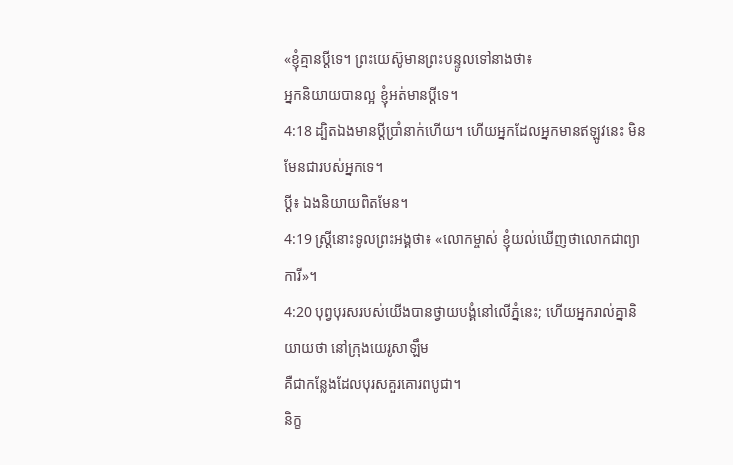«ខ្ញុំគ្មានប្ដីទេ។ ព្រះយេស៊ូមានព្រះបន្ទូលទៅនាងថា៖
អ្នកនិយាយបានល្អ ខ្ញុំអត់មានប្ដីទេ។
4:18 ដ្បិតឯងមានប្ដីប្រាំនាក់ហើយ។ ហើយអ្នកដែលអ្នកមានឥឡូវនេះ មិនមែនជារបស់អ្នកទេ។
ប្តី៖ ឯងនិយាយពិតមែន។
4:19 ស្ត្រីនោះទូលព្រះអង្គថា៖ «លោកម្ចាស់ ខ្ញុំយល់ឃើញថាលោកជាព្យាការី»។
4:20 បុព្វបុរសរបស់យើងបានថ្វាយបង្គំនៅលើភ្នំនេះ; ហើយអ្នករាល់គ្នានិយាយថា នៅក្រុងយេរូសាឡឹម
គឺជាកន្លែងដែលបុរសគួរគោរពបូជា។
និក្ខ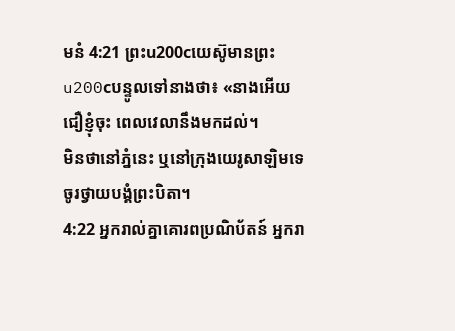មនំ 4:21 ព្រះu200cយេស៊ូមានព្រះu200cបន្ទូលទៅនាងថា៖ «នាងអើយ ជឿខ្ញុំចុះ ពេលវេលានឹងមកដល់។
មិនថានៅភ្នំនេះ ឬនៅក្រុងយេរូសាឡិមទេ ចូរថ្វាយបង្គំព្រះបិតា។
4:22 អ្នករាល់គ្នាគោរពប្រណិប័តន៍ អ្នករា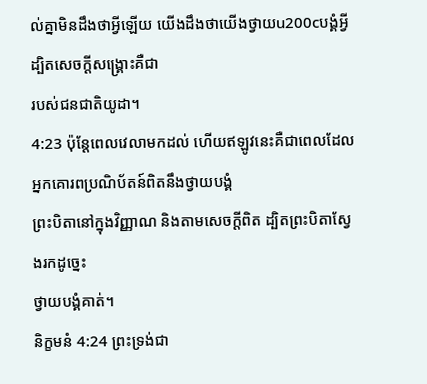ល់គ្នាមិនដឹងថាអ្វីឡើយ យើងដឹងថាយើងថ្វាយu200cបង្គំអ្វី ដ្បិតសេចក្ដីសង្គ្រោះគឺជា
របស់ជនជាតិយូដា។
4:23 ប៉ុន្តែពេលវេលាមកដល់ ហើយឥឡូវនេះគឺជាពេលដែលអ្នកគោរពប្រណិប័តន៍ពិតនឹងថ្វាយបង្គំ
ព្រះបិតានៅក្នុងវិញ្ញាណ និងតាមសេចក្ដីពិត ដ្បិតព្រះបិតាស្វែងរកដូច្នេះ
ថ្វាយបង្គំគាត់។
និក្ខមនំ 4:24 ព្រះទ្រង់ជា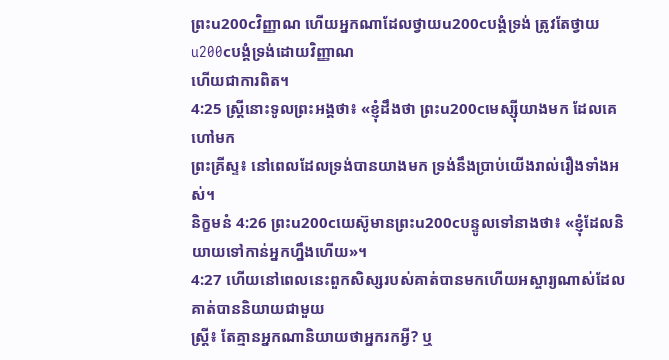ព្រះu200cវិញ្ញាណ ហើយអ្នកណាដែលថ្វាយu200cបង្គំទ្រង់ ត្រូវតែថ្វាយu200cបង្គំទ្រង់ដោយវិញ្ញាណ
ហើយជាការពិត។
4:25 ស្ត្រីនោះទូលព្រះអង្គថា៖ «ខ្ញុំដឹងថា ព្រះu200cមេស្ស៊ីយាងមក ដែលគេហៅមក
ព្រះគ្រីស្ទ៖ នៅពេលដែលទ្រង់បានយាងមក ទ្រង់នឹងប្រាប់យើងរាល់រឿងទាំងអស់។
និក្ខមនំ 4:26 ព្រះu200cយេស៊ូមានព្រះu200cបន្ទូលទៅនាងថា៖ «ខ្ញុំដែលនិយាយទៅកាន់អ្នកហ្នឹងហើយ»។
4:27 ហើយនៅពេលនេះពួកសិស្សរបស់គាត់បានមកហើយអស្ចារ្យណាស់ដែលគាត់បាននិយាយជាមួយ
ស្ត្រី៖ តែគ្មានអ្នកណានិយាយថាអ្នករកអ្វី? ឬ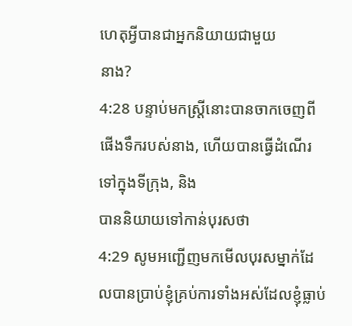ហេតុអ្វីបានជាអ្នកនិយាយជាមួយ
នាង?
4:28 បន្ទាប់មកស្ត្រីនោះបានចាកចេញពីផើងទឹករបស់នាង, ហើយបានធ្វើដំណើរទៅក្នុងទីក្រុង, និង
បាននិយាយទៅកាន់បុរសថា
4:29 សូមអញ្ជើញមកមើលបុរសម្នាក់ដែលបានប្រាប់ខ្ញុំគ្រប់ការទាំងអស់ដែលខ្ញុំធ្លាប់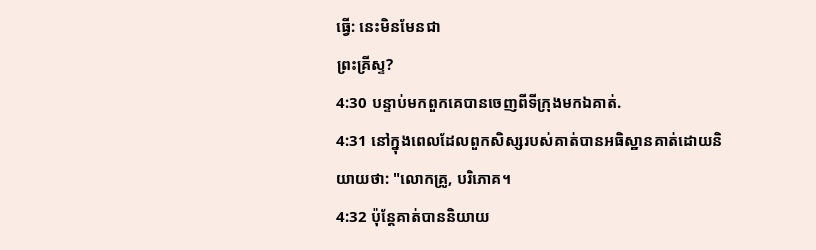ធ្វើ: នេះមិនមែនជា
ព្រះគ្រីស្ទ?
4:30 បន្ទាប់មកពួកគេបានចេញពីទីក្រុងមកឯគាត់.
4:31 នៅក្នុងពេលដែលពួកសិស្សរបស់គាត់បានអធិស្ឋានគាត់ដោយនិយាយថា: "លោកគ្រូ, បរិភោគ។
4:32 ប៉ុន្តែគាត់បាននិយាយ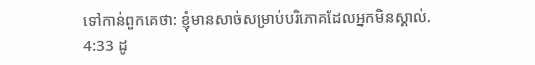ទៅកាន់ពួកគេថា: ខ្ញុំមានសាច់សម្រាប់បរិភោគដែលអ្នកមិនស្គាល់.
4:33 ដូ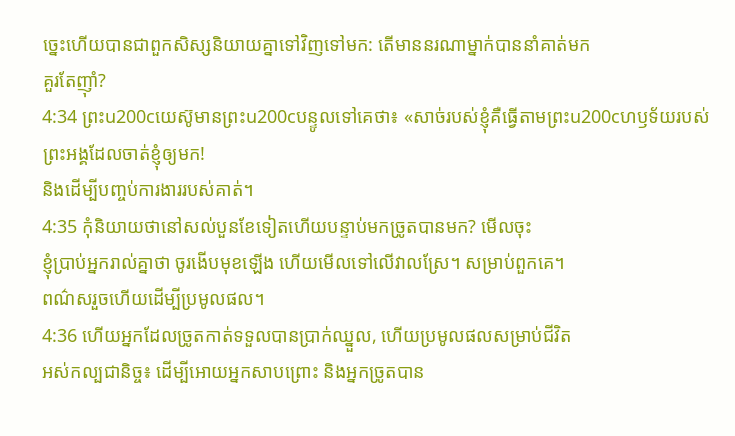ច្នេះហើយបានជាពួកសិស្សនិយាយគ្នាទៅវិញទៅមក: តើមាននរណាម្នាក់បាននាំគាត់មក
គួរតែញ៉ាំ?
4:34 ព្រះu200cយេស៊ូមានព្រះu200cបន្ទូលទៅគេថា៖ «សាច់របស់ខ្ញុំគឺធ្វើតាមព្រះu200cហឫទ័យរបស់ព្រះអង្គដែលចាត់ខ្ញុំឲ្យមក!
និងដើម្បីបញ្ចប់ការងាររបស់គាត់។
4:35 កុំនិយាយថានៅសល់បួនខែទៀតហើយបន្ទាប់មកច្រូតបានមក? មើលចុះ
ខ្ញុំប្រាប់អ្នករាល់គ្នាថា ចូរងើបមុខឡើង ហើយមើលទៅលើវាលស្រែ។ សម្រាប់ពួកគេ។
ពណ៌សរួចហើយដើម្បីប្រមូលផល។
4:36 ហើយអ្នកដែលច្រូតកាត់ទទួលបានប្រាក់ឈ្នួល, ហើយប្រមូលផលសម្រាប់ជីវិត
អស់កល្បជានិច្ច៖ ដើម្បីអោយអ្នកសាបព្រោះ និងអ្នកច្រូតបាន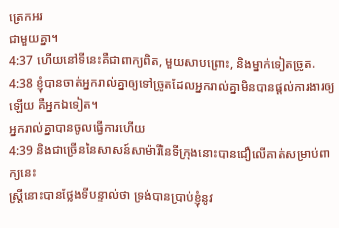ត្រេកអរ
ជាមួយគ្នា។
4:37 ហើយនៅទីនេះគឺជាពាក្យពិត, មួយសាបព្រោះ, និងម្នាក់ទៀតច្រូត.
4:38 ខ្ញុំបានចាត់អ្នករាល់គ្នាឲ្យទៅច្រូតដែលអ្នករាល់គ្នាមិនបានផ្តល់ការងារឲ្យឡើយ គឺអ្នកឯទៀត។
អ្នករាល់គ្នាបានចូលធ្វើការហើយ
4:39 និងជាច្រើននៃសាសន៍សាម៉ារីនៃទីក្រុងនោះបានជឿលើគាត់សម្រាប់ពាក្យនេះ
ស្ត្រីនោះបានថ្លែងទីបន្ទាល់ថា ទ្រង់បានប្រាប់ខ្ញុំនូវ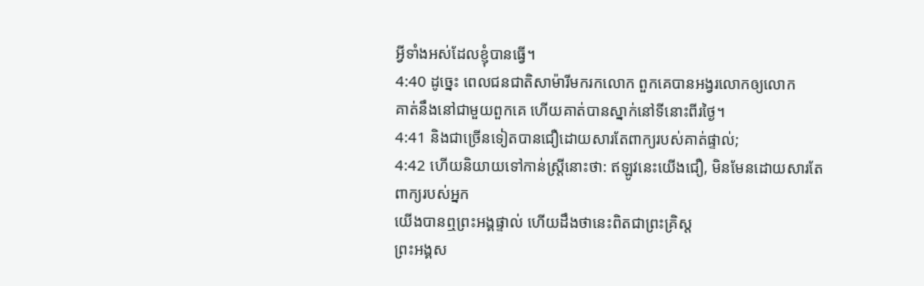អ្វីទាំងអស់ដែលខ្ញុំបានធ្វើ។
4:40 ដូច្នេះ ពេលជនជាតិសាម៉ារីមករកលោក ពួកគេបានអង្វរលោកឲ្យលោក
គាត់នឹងនៅជាមួយពួកគេ ហើយគាត់បានស្នាក់នៅទីនោះពីរថ្ងៃ។
4:41 និងជាច្រើនទៀតបានជឿដោយសារតែពាក្យរបស់គាត់ផ្ទាល់;
4:42 ហើយនិយាយទៅកាន់ស្ត្រីនោះថា: ឥឡូវនេះយើងជឿ, មិនមែនដោយសារតែពាក្យរបស់អ្នក
យើងបានឮព្រះអង្គផ្ទាល់ ហើយដឹងថានេះពិតជាព្រះគ្រិស្ដ
ព្រះអង្គស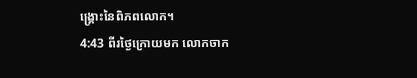ង្គ្រោះនៃពិភពលោក។
4:43 ពីរថ្ងៃក្រោយមក លោកចាក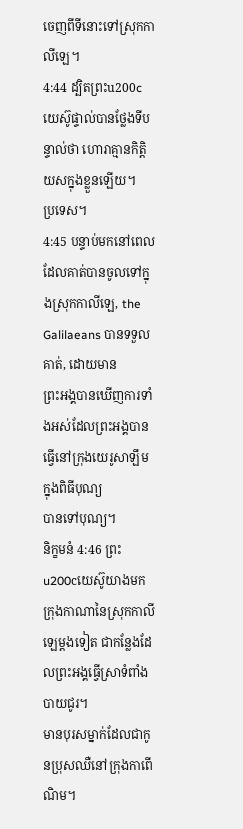ចេញពីទីនោះទៅស្រុកកាលីឡេ។
4:44 ដ្បិតព្រះu200cយេស៊ូផ្ទាល់បានថ្លែងទីបន្ទាល់ថា ហោរាគ្មានកិត្តិយសក្នុងខ្លួនឡើយ។
ប្រទេស។
4:45 បន្ទាប់មកនៅពេលដែលគាត់បានចូលទៅក្នុងស្រុកកាលីឡេ, the Galilaeans បានទទួលគាត់, ដោយមាន
ព្រះអង្គបានឃើញការទាំងអស់ដែលព្រះអង្គបានធ្វើនៅក្រុងយេរូសាឡឹមក្នុងពិធីបុណ្យ
បានទៅបុណ្យ។
និក្ខមនំ 4:46 ព្រះu200cយេស៊ូយាងមកក្រុងកាណានៃស្រុកកាលីឡេម្ដងទៀត ជាកន្លែងដែលព្រះអង្គធ្វើស្រាទំពាំងបាយជូរ។
មានបុរសម្នាក់ដែលជាកូនប្រុសឈឺនៅក្រុងកាពើណិម។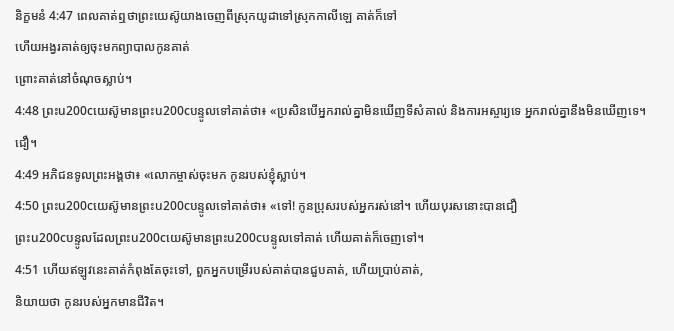និក្ខមនំ 4:47 ពេលគាត់ឮថាព្រះយេស៊ូយាងចេញពីស្រុកយូដាទៅស្រុកកាលីឡេ គាត់ក៏ទៅ
ហើយអង្វរគាត់ឲ្យចុះមកព្យាបាលកូនគាត់
ព្រោះគាត់នៅចំណុចស្លាប់។
4:48 ព្រះu200cយេស៊ូមានព្រះu200cបន្ទូលទៅគាត់ថា៖ «ប្រសិនបើអ្នករាល់គ្នាមិនឃើញទីសំគាល់ និងការអស្ចារ្យទេ អ្នករាល់គ្នានឹងមិនឃើញទេ។
ជឿ។
4:49 អភិជនទូលព្រះអង្គថា៖ «លោកម្ចាស់ចុះមក កូនរបស់ខ្ញុំស្លាប់។
4:50 ព្រះu200cយេស៊ូមានព្រះu200cបន្ទូលទៅគាត់ថា៖ «ទៅ! កូនប្រុសរបស់អ្នករស់នៅ។ ហើយបុរសនោះបានជឿ
ព្រះu200cបន្ទូលដែលព្រះu200cយេស៊ូមានព្រះu200cបន្ទូលទៅគាត់ ហើយគាត់ក៏ចេញទៅ។
4:51 ហើយឥឡូវនេះគាត់កំពុងតែចុះទៅ, ពួកអ្នកបម្រើរបស់គាត់បានជួបគាត់, ហើយប្រាប់គាត់,
និយាយថា កូនរបស់អ្នកមានជីវិត។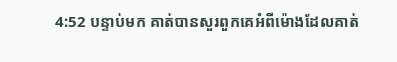4:52 បន្ទាប់មក គាត់បានសួរពួកគេអំពីម៉ោងដែលគាត់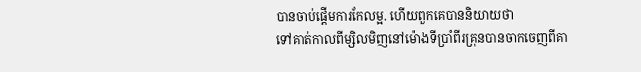បានចាប់ផ្តើមការកែលម្អ. ហើយពួកគេបាននិយាយថា
ទៅគាត់កាលពីម្សិលមិញនៅម៉ោងទីប្រាំពីរគ្រុនបានចាកចេញពីគា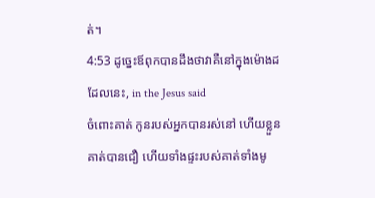ត់។
4:53 ដូច្នេះឪពុកបានដឹងថាវាគឺនៅក្នុងម៉ោងដដែលនេះ, in the Jesus said
ចំពោះគាត់ កូនរបស់អ្នកបានរស់នៅ ហើយខ្លួនគាត់បានជឿ ហើយទាំងផ្ទះរបស់គាត់ទាំងមូ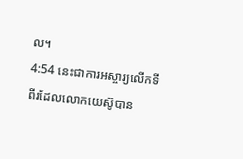ល។
4:54 នេះជាការអស្ចារ្យលើកទីពីរដែលលោកយេស៊ូបាន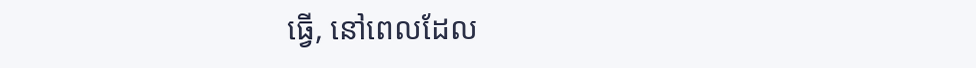ធ្វើ, នៅពេលដែល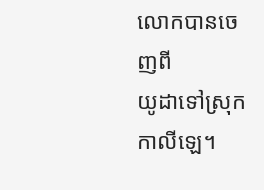លោកបានចេញពី
យូដាទៅស្រុកកាលីឡេ។